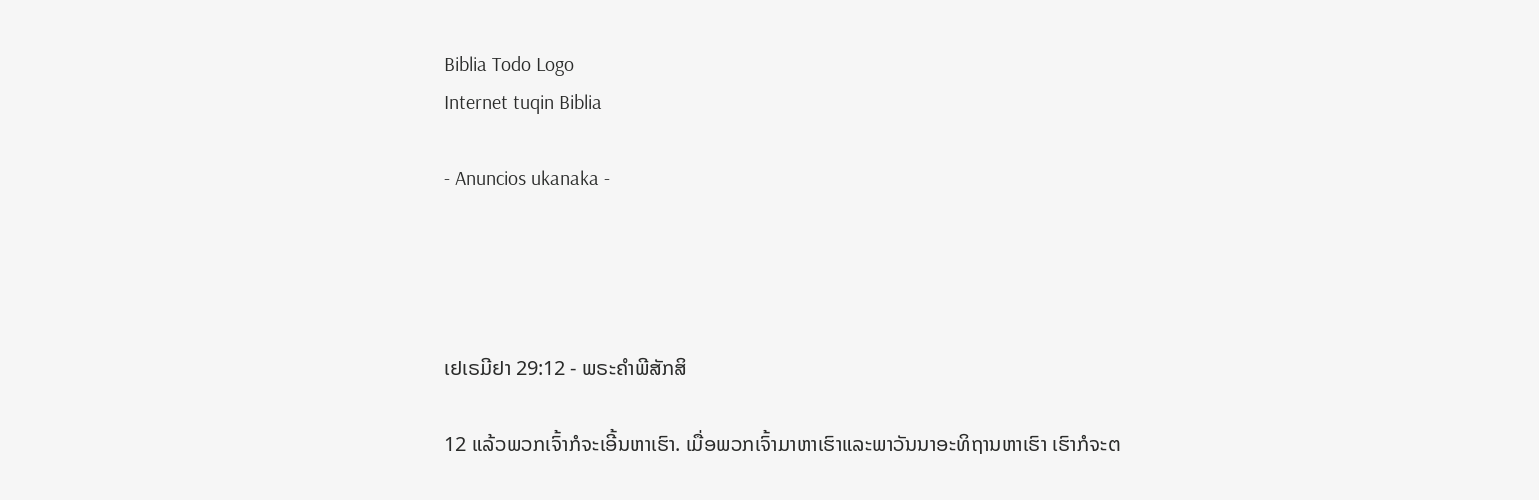Biblia Todo Logo
Internet tuqin Biblia

- Anuncios ukanaka -




ເຢເຣມີຢາ 29:12 - ພຣະຄຳພີສັກສິ

12 ແລ້ວພວກເຈົ້າກໍຈະເອີ້ນຫາເຮົາ. ເມື່ອພວກເຈົ້າມາຫາເຮົາແລະພາວັນນາອະທິຖານຫາເຮົາ ເຮົາກໍຈະຕ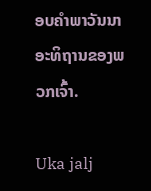ອບຄຳພາວັນນາອະທິຖານຂອງພວກເຈົ້າ.

Uka jalj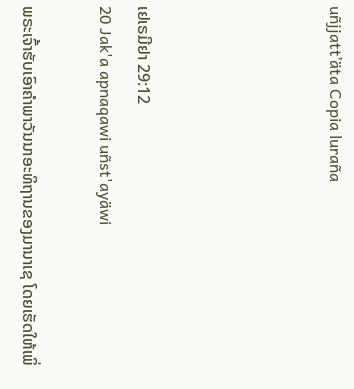uñjjattʼäta Copia luraña




ເຢເຣມີຢາ 29:12
20 Jak'a apnaqawi uñst'ayäwi

ພຣະເຈົ້າຮັບເອົາຄຳພາວັນນາອະທິຖານຂອງມານາເຊ ໂດຍເຮັດໃຫ້ເພິ່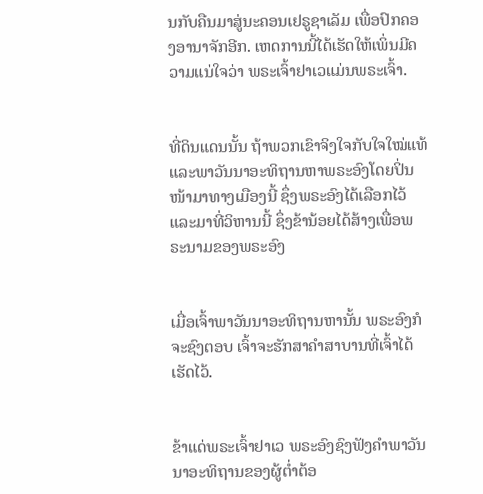ນກັບຄືນມາສູ່ນະຄອນເຢຣູຊາເລັມ ເພື່ອປົກຄອງອານາຈັກອີກ. ເຫດການນີ້ໄດ້ເຮັດໃຫ້ເພິ່ນມີຄວາມແນ່ໃຈວ່າ ພຣະເຈົ້າຢາເວແມ່ນພຣະເຈົ້າ.


ທີ່ດິນແດນນັ້ນ ຖ້າພວກເຂົາຈິງໃຈກັບໃຈໃໝ່ແທ້ ແລະພາວັນນາອະທິຖານຫາພຣະອົງໂດຍປິ່ນໜ້າມາທາງເມືອງນີ້ ຊຶ່ງພຣະອົງໄດ້ເລືອກໄວ້ ແລະມາທີ່ວິຫານນີ້ ຊຶ່ງຂ້ານ້ອຍໄດ້ສ້າງເພື່ອພຣະນາມຂອງພຣະອົງ


ເມື່ອເຈົ້າພາວັນນາອະທິຖານຫານັ້ນ ພຣະອົງກໍຈະຊົງຕອບ ເຈົ້າຈະຮັກສາຄຳສາບານທີ່ເຈົ້າໄດ້ເຮັດໄວ້.


ຂ້າແດ່ພຣະເຈົ້າຢາເວ ພຣະອົງຊົງຟັງຄຳພາວັນນາອະທິຖານຂອງຜູ້ຕໍ່າຕ້ອ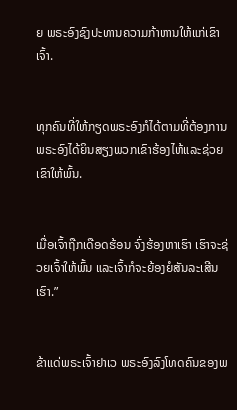ຍ ພຣະອົງຊົງປະທານຄວາມກ້າຫານໃຫ້ແກ່ເຂົາເຈົ້າ.


ທຸກຄົນທີ່ໃຫ້ກຽດພຣະອົງກໍໄດ້ຕາມທີ່ຕ້ອງການ ພຣະອົງໄດ້ຍິນສຽງພວກເຂົາຮ້ອງໄຫ້ແລະຊ່ວຍເຂົາໃຫ້ພົ້ນ.


ເມື່ອເຈົ້າຖືກເດືອດຮ້ອນ ຈົ່ງຮ້ອງຫາເຮົາ ເຮົາຈະຊ່ວຍເຈົ້າໃຫ້ພົ້ນ ແລະເຈົ້າກໍຈະຍ້ອງຍໍສັນລະເສີນເຮົາ.”


ຂ້າແດ່ພຣະເຈົ້າຢາເວ ພຣະອົງລົງໂທດຄົນຂອງພ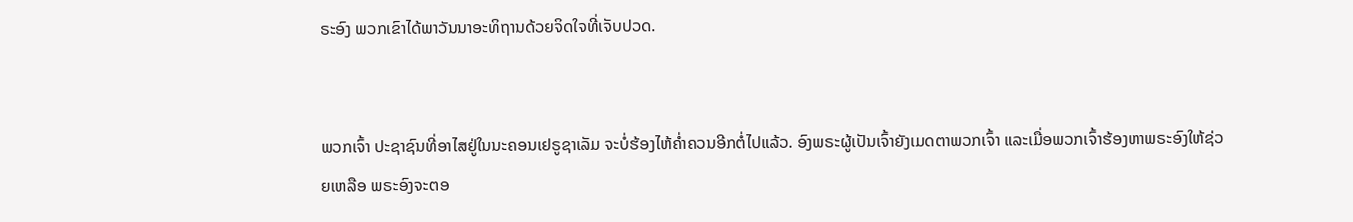ຣະອົງ ພວກເຂົາໄດ້ພາວັນນາອະທິຖານດ້ວຍຈິດໃຈທີ່ເຈັບປວດ.


ພວກເຈົ້າ ປະຊາຊົນທີ່ອາໄສຢູ່ໃນນະຄອນເຢຣູຊາເລັມ ຈະບໍ່ຮ້ອງໄຫ້ຄໍ່າຄວນອີກຕໍ່ໄປແລ້ວ. ອົງພຣະຜູ້ເປັນເຈົ້າຍັງເມດຕາພວກເຈົ້າ ແລະເມື່ອພວກເຈົ້າຮ້ອງຫາພຣະອົງໃຫ້ຊ່ວຍເຫລືອ ພຣະອົງຈະຕອ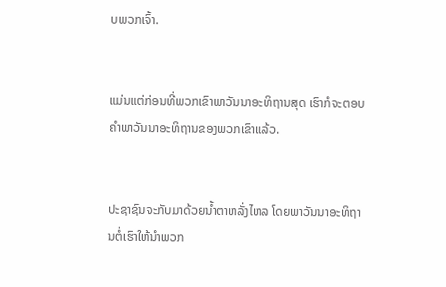ບພວກເຈົ້າ.


ແມ່ນແຕ່ກ່ອນທີ່ພວກເຂົາພາວັນນາອະທິຖານສຸດ ເຮົາກໍຈະຕອບຄຳພາວັນນາອະທິຖານຂອງພວກເຂົາແລ້ວ.


ປະຊາຊົນຈະກັບມາດ້ວຍນໍ້າຕາຫລັ່ງໄຫລ ໂດຍພາວັນນາອະທິຖານຕໍ່ເຮົາໃຫ້ນຳພວກ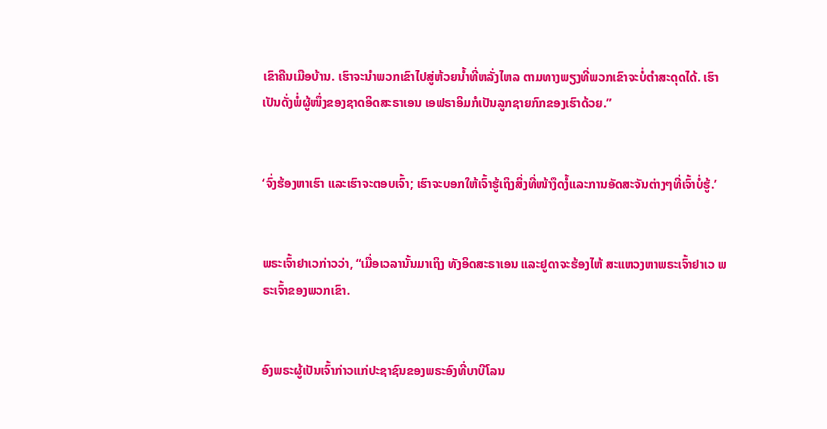ເຂົາຄືນເມືອບ້ານ. ເຮົາຈະນຳພວກເຂົາໄປສູ່ຫ້ວຍນໍ້າທີ່ຫລັ່ງໄຫລ ຕາມທາງພຽງທີ່ພວກເຂົາຈະບໍ່ຕໍາສະດຸດໄດ້. ເຮົາເປັນດັ່ງພໍ່ຜູ້ໜຶ່ງຂອງຊາດອິດສະຣາເອນ ເອຟຣາອິມກໍເປັນລູກຊາຍກົກຂອງເຮົາດ້ວຍ.”


‘ຈົ່ງຮ້ອງຫາເຮົາ ແລະເຮົາຈະຕອບເຈົ້າ; ເຮົາຈະບອກໃຫ້ເຈົ້າຮູ້ເຖິງສິ່ງທີ່ໜ້າງຶດງໍ້ແລະການອັດສະຈັນຕ່າງໆທີ່ເຈົ້າບໍ່ຮູ້.’


ພຣະເຈົ້າຢາເວກ່າວວ່າ, “ເມື່ອເວລານັ້ນມາເຖິງ ທັງອິດສະຣາເອນ ແລະຢູດາຈະຮ້ອງໄຫ້ ສະແຫວງຫາພຣະເຈົ້າຢາເວ ພຣະເຈົ້າຂອງພວກເຂົາ.


ອົງພຣະຜູ້ເປັນເຈົ້າກ່າວແກ່ປະຊາຊົນຂອງພຣະອົງທີ່ບາບີໂລນ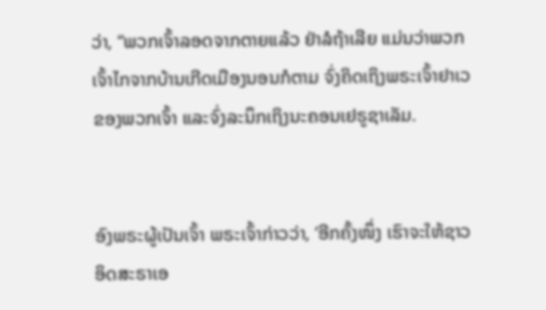ວ່າ, “ພວກເຈົ້າລອດຈາກຕາຍແລ້ວ ຢ່າລໍຖ້າເລີຍ ແມ່ນວ່າພວກເຈົ້າໄກຈາກບ້ານເກີດເມືອງນອນກໍຕາມ ຈົ່ງຄິດເຖິງພຣະເຈົ້າຢາເວຂອງພວກເຈົ້າ ແລະຈົ່ງລະນຶກເຖິງນະຄອນເຢຣູຊາເລັມ.


ອົງພຣະຜູ້ເປັນເຈົ້າ ພຣະເຈົ້າກ່າວວ່າ, ‘ອີກຄັ້ງໜຶ່ງ ເຮົາຈະໃຫ້ຊາວອິດສະຣາເອ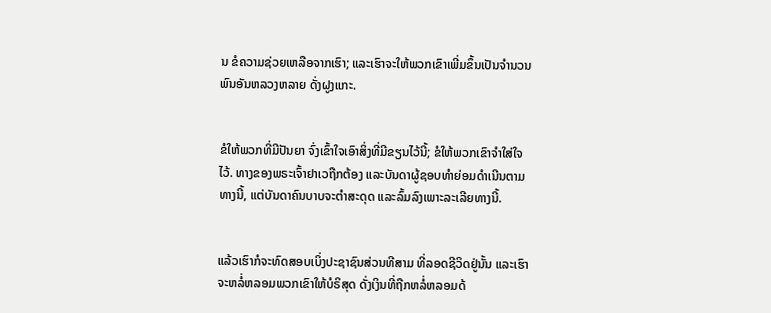ນ ຂໍຄວາມຊ່ວຍເຫລືອຈາກເຮົາ; ແລະເຮົາຈະໃຫ້ພວກເຂົາເພີ່ມຂຶ້ນເປັນຈຳນວນພົນອັນຫລວງຫລາຍ ດັ່ງຝູງແກະ.


ຂໍໃຫ້ພວກທີ່ມີປັນຍາ ຈົ່ງເຂົ້າໃຈເອົາສິ່ງທີ່ມີຂຽນໄວ້ນີ້; ຂໍໃຫ້ພວກເຂົາຈຳໃສ່ໃຈໄວ້. ທາງຂອງພຣະເຈົ້າຢາເວຖືກຕ້ອງ ແລະບັນດາຜູ້ຊອບທຳຍ່ອມດຳເນີນຕາມທາງນີ້, ແຕ່ບັນດາຄົນບາບຈະຕຳສະດຸດ ແລະລົ້ມລົງເພາະລະເລີຍທາງນີ້.


ແລ້ວເຮົາກໍຈະທົດສອບເບິ່ງປະຊາຊົນສ່ວນທີສາມ ທີ່ລອດຊີວິດຢູ່ນັ້ນ ແລະເຮົາຈະຫລໍ່ຫລອມພວກເຂົາໃຫ້ບໍຣິສຸດ ດັ່ງເງິນທີ່ຖືກຫລໍ່ຫລອມດ້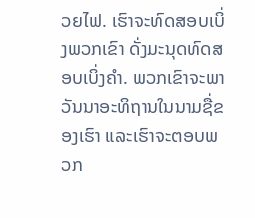ວຍໄຟ. ເຮົາຈະທົດສອບເບິ່ງພວກເຂົາ ດັ່ງມະນຸດທົດສອບເບິ່ງຄຳ. ພວກເຂົາຈະພາວັນນາອະທິຖານໃນນາມຊື່ຂອງເຮົາ ແລະເຮົາຈະຕອບພວກ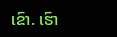ເຂົາ. ເຮົາ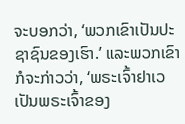ຈະບອກວ່າ, ‘ພວກເຂົາເປັນປະຊາຊົນຂອງເຮົາ.’ ແລະພວກເຂົາກໍຈະກ່າວວ່າ, ‘ພຣະເຈົ້າຢາເວ ເປັນພຣະເຈົ້າຂອງ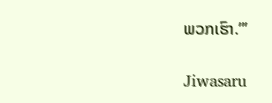ພວກເຮົາ.”’


Jiwasaru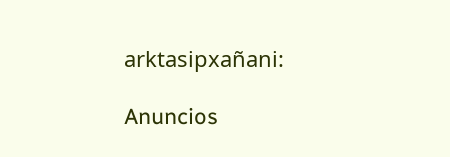arktasipxañani:

Anuncios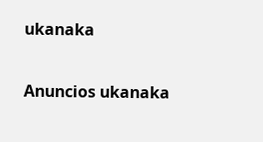ukanaka


Anuncios ukanaka